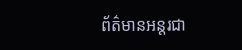ព័ត៌មានអន្តរជា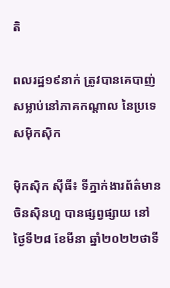តិ

ពលរដ្ឋ១៩នាក់ ត្រូវបានគេបាញ់ សម្លាប់នៅភាគកណ្តាល នៃប្រទេសម៉ិកស៊ិក

ម៉ិកស៊ិក ស៊ីធី៖ ទីភ្នាក់ងារព័ត៌មានចិនស៊ិនហួ បានផ្សព្វផ្សាយ នៅថ្ងៃទី២៨ ខែមីនា ឆ្នាំ២០២២ថាទី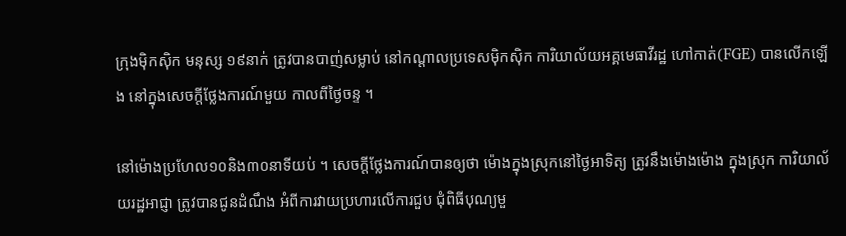ក្រុងម៉ិកស៊ិក មនុស្ស ១៩នាក់ ត្រូវបានបាញ់សម្លាប់ នៅកណ្តាលប្រទេសម៉ិកស៊ិក ការិយាល័យអគ្គមេធាវីរដ្ឋ ហៅកាត់(FGE) បានលើកឡើង នៅក្នុងសេចក្តីថ្លែងការណ៍មួយ កាលពីថ្ងៃចន្ទ ។

នៅម៉ោងប្រហែល១០និង៣០នាទីយប់ ។ សេចក្តីថ្លែងការណ៍បានឲ្យថា ម៉ោងក្នុងស្រុកនៅថ្ងៃអាទិត្យ ត្រូវនឹងម៉ោងម៉ោង ក្នុងស្រុក ការិយាល័យរដ្ឋអាជ្ញា ត្រូវបានជូនដំណឹង អំពីការវាយប្រហារលើការជួប ជុំពិធីបុណ្យមួ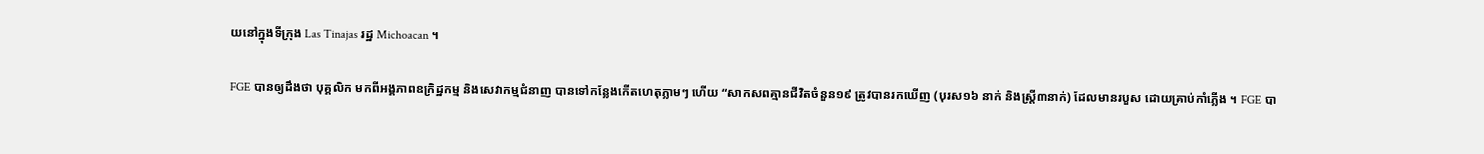យនៅក្នុងទីក្រុង Las Tinajas រដ្ឋ Michoacan ។

FGE បានឲ្យដឹងថា បុគ្គលិក មកពីអង្គភាពឧក្រិដ្ឋកម្ម និងសេវាកម្មជំនាញ បានទៅកន្លែងកើតហេតុភ្លាមៗ ហើយ “សាកសពគ្មានជីវិតចំនួន១៩ ត្រូវបានរកឃើញ (បុរស១៦ នាក់ និងស្ត្រី៣នាក់) ដែលមានរបួស ដោយគ្រាប់កាំភ្លើង ។ FGE បា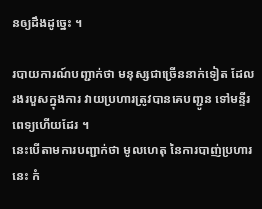នឲ្យដឹងដូច្នេះ ។

របាយការណ៍បញ្ជាក់ថា មនុស្សជាច្រើននាក់ទៀត ដែលរងរបួសក្នុងការ វាយប្រហារត្រូវបានគេបញ្ជូន ទៅមន្ទីរពេទ្យហើយដែរ ។
នេះបើតាមការបញ្ជាក់ថា មូលហេតុ នៃការបាញ់ប្រហារនេះ កំ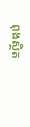ពុងស្ថិត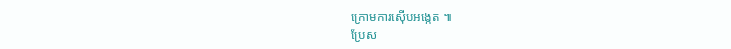ក្រោមការស៊ើបអង្កេត ៕
ប្រែស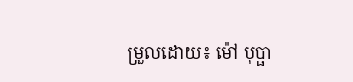ម្រួលដោយ៖ ម៉ៅ បុប្ផា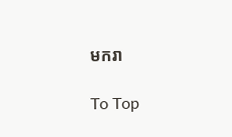មករា

To Top